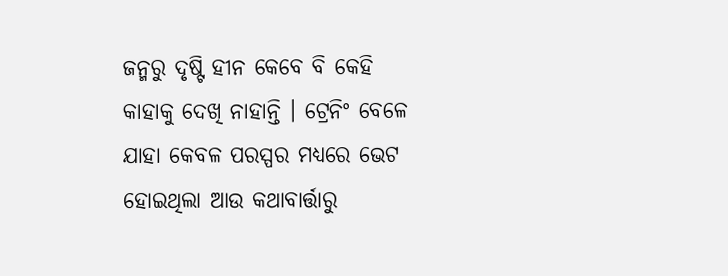ଜନ୍ମରୁ ଦୃଷ୍ଟି ହୀନ କେବେ ବି କେହି କାହାକୁ ଦେଖି ନାହାନ୍ତି । ଟ୍ରେନିଂ ବେଳେ ଯାହା କେବଳ ପରସ୍ପର ମଧ୍ୟରେ ଭେଟ ହୋଇଥିଲା ଆଉ କଥାବାର୍ତ୍ତାରୁ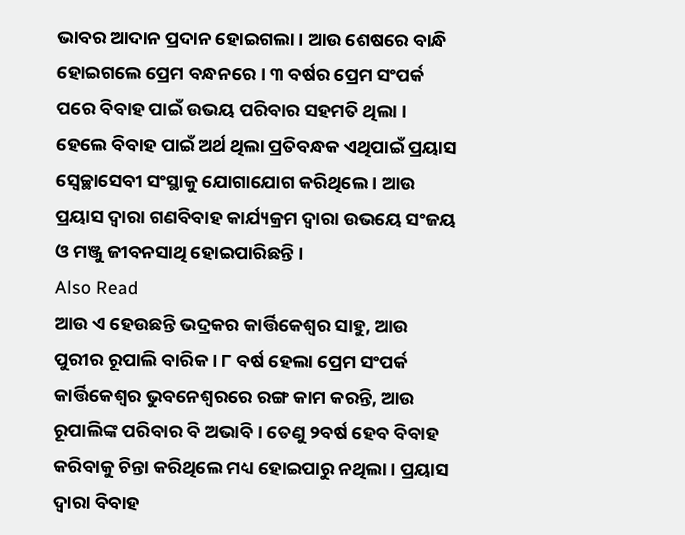ଭାବର ଆଦାନ ପ୍ରଦାନ ହୋଇଗଲା । ଆଉ ଶେଷରେ ବାନ୍ଧି ହୋଇଗଲେ ପ୍ରେମ ବନ୍ଧନରେ । ୩ ବର୍ଷର ପ୍ରେମ ସଂପର୍କ ପରେ ବିବାହ ପାଇଁ ଉଭୟ ପରିବାର ସହମତି ଥିଲା । ହେଲେ ବିବାହ ପାଇଁ ଅର୍ଥ ଥିଲା ପ୍ରତିବନ୍ଧକ ଏଥିପାଇଁ ପ୍ରୟାସ ସ୍ୱେଚ୍ଛାସେବୀ ସଂସ୍ଥାକୁ ଯୋଗାଯୋଗ କରିଥିଲେ । ଆଉ ପ୍ରୟାସ ଦ୍ୱାରା ଗଣବିବାହ କାର୍ଯ୍ୟକ୍ରମ ଦ୍ୱାରା ଉଭୟେ ସଂଜୟ ଓ ମଞ୍ଜୁ ଜୀବନସାଥି ହୋଇପାରିଛନ୍ତି ।
Also Read
ଆଉ ଏ ହେଉଛନ୍ତି ଭଦ୍ରକର କାର୍ତ୍ତିକେଶ୍ୱର ସାହୁ, ଆଉ ପୁରୀର ରୂପାଲି ବାରିକ । ୮ ବର୍ଷ ହେଲା ପ୍ରେମ ସଂପର୍କ କାର୍ତ୍ତିକେଶ୍ୱର ଭୁବନେଶ୍ୱରରେ ରଙ୍ଗ କାମ କରନ୍ତି, ଆଉ ରୂପାଲିଙ୍କ ପରିବାର ବି ଅଭାବି । ତେଣୁ ୨ବର୍ଷ ହେବ ବିବାହ କରିବାକୁ ଚିନ୍ତା କରିଥିଲେ ମଧ୍ୟ ହୋଇପାରୁ ନଥିଲା । ପ୍ରୟାସ ଦ୍ୱାରା ବିବାହ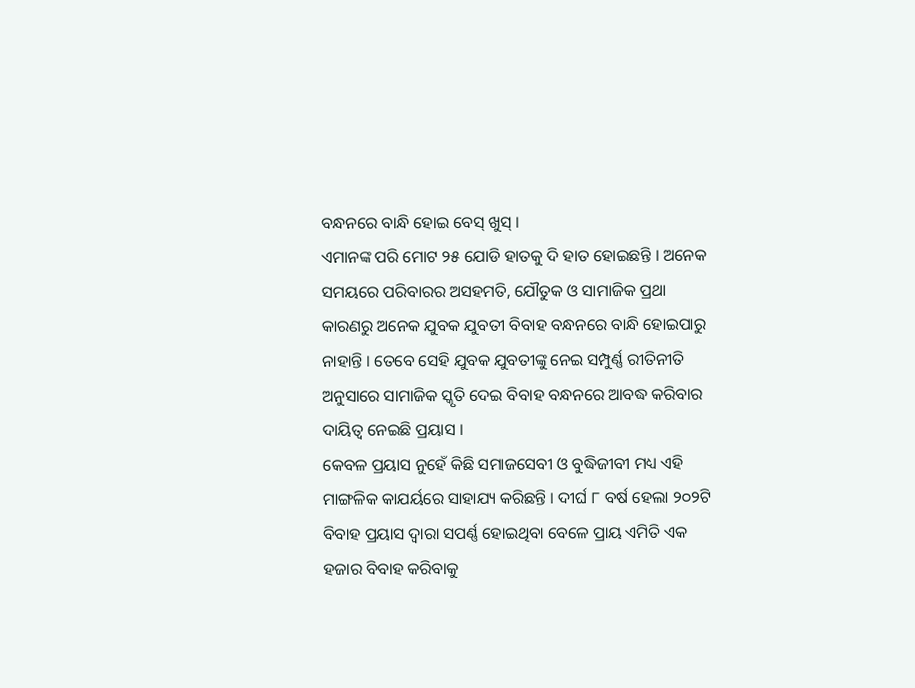ବନ୍ଧନରେ ବାନ୍ଧି ହୋଇ ବେସ୍ ଖୁସ୍ ।
ଏମାନଙ୍କ ପରି ମୋଟ ୨୫ ଯୋଡି ହାତକୁ ଦି ହାତ ହୋଇଛନ୍ତି । ଅନେକ ସମୟରେ ପରିବାରର ଅସହମତି, ଯୌତୁକ ଓ ସାମାଜିକ ପ୍ରଥା କାରଣରୁ ଅନେକ ଯୁବକ ଯୁବତୀ ବିବାହ ବନ୍ଧନରେ ବାନ୍ଧି ହୋଇପାରୁ ନାହାନ୍ତି । ତେବେ ସେହି ଯୁବକ ଯୁବତୀଙ୍କୁ ନେଇ ସମ୍ପୁର୍ଣ୍ଣ ରୀତିନୀତି ଅନୁସାରେ ସାମାଜିକ ସ୍କୃତି ଦେଇ ବିବାହ ବନ୍ଧନରେ ଆବଦ୍ଧ କରିବାର ଦାୟିତ୍ୱ ନେଇଛି ପ୍ରୟାସ ।
କେବଳ ପ୍ରୟାସ ନୁହେଁ କିଛି ସମାଜସେବୀ ଓ ବୁଦ୍ଧିଜୀବୀ ମଧ୍ୟ ଏହି ମାଙ୍ଗଳିକ କାଯର୍ୟରେ ସାହାଯ୍ୟ କରିଛନ୍ତି । ଦୀର୍ଘ ୮ ବର୍ଷ ହେଲା ୨୦୨ଟି ବିବାହ ପ୍ରୟାସ ଦ୍ୱାରା ସପର୍ଣ୍ଣ ହୋଇଥିବା ବେଳେ ପ୍ରାୟ ଏମିତି ଏକ ହଜାର ବିବାହ କରିବାକୁ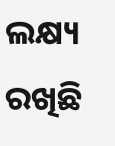ଲକ୍ଷ୍ୟ ରଖିଛି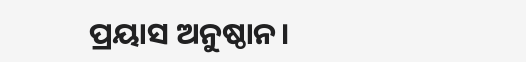ପ୍ରୟାସ ଅନୁଷ୍ଠାନ।